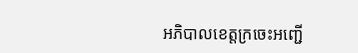អភិបាលខេត្តក្រចេះអញ្ជេី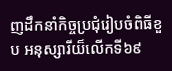ញដឹកនាំកិច្ចប្រជុំរៀបចំពិធីខួប អនុស្សារីយ៏លេីកទី៦៩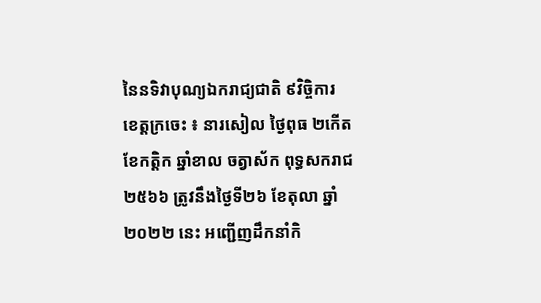នៃនទិវាបុណ្យឯករាជ្យជាតិ ៩វិច្ចិការ
ខេត្តក្រចេះ ៖ នារសៀល ថ្ងៃពុធ ២កេីត ខែកត្តិក ឆ្នាំខាល ចត្វាស័ក ពុទ្ធសករាជ ២៥៦៦ ត្រូវនឹងថ្ងៃទី២៦ ខែតុលា ឆ្នាំ២០២២ នេះ អញ្ជេីញដឹកនាំកិ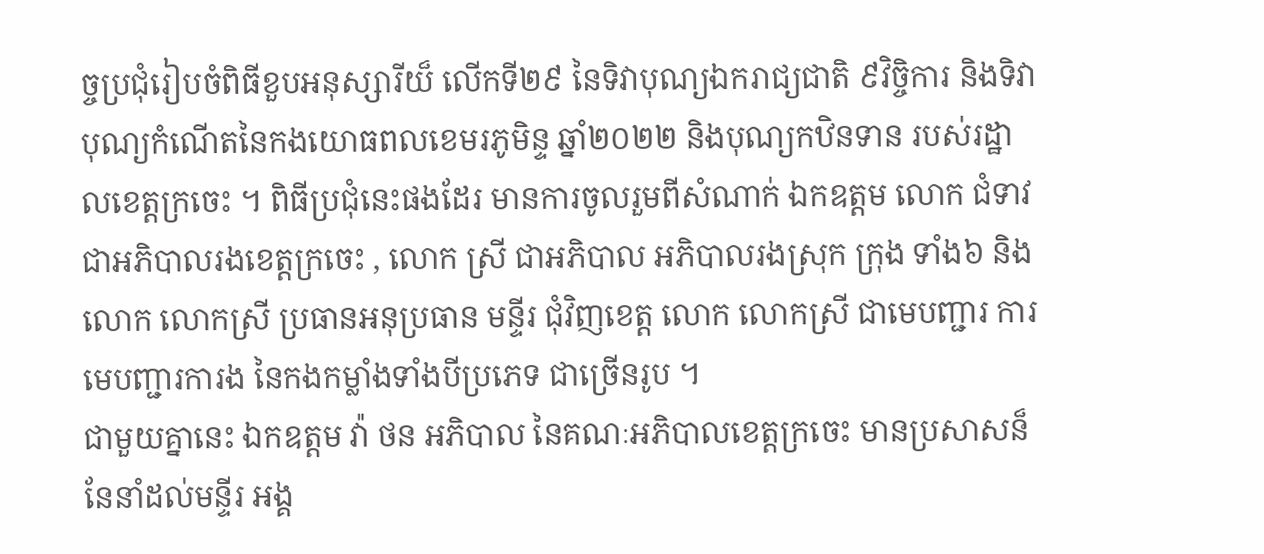ច្ចប្រជុំរៀបចំពិធីខួបអនុស្សារីយ៏ លេីកទី២៩ នៃទិវាបុណ្យឯករាជ្យជាតិ ៩វិច្ចិការ និងទិវាបុណ្យកំណេីតនៃកងយោធពលខេមរភូមិន្ទ ឆ្នាំ២០២២ និងបុណ្យកឋិនទាន របស់រដ្ឋាលខេត្តក្រចេះ ។ ពិធីប្រជុំនេះផងដែរ មានការចូលរួមពីសំណាក់ ឯកឧត្តម លោក ជំទាវ ជាអភិបាលរងខេត្តក្រចេះ , លោក ស្រី ជាអភិបាល អភិបាលរងស្រុក ក្រុង ទាំង៦ និង លោក លោកស្រី ប្រធានអនុប្រធាន មន្ទីរ ជុំវិញខេត្ត លោក លោកស្រី ជាមេបញ្ជារ ការ មេបញ្ជារការង នៃកងកម្លាំងទាំងបីប្រភេទ ជាច្រេីនរូប ។
ជាមួយគ្នានេះ ឯកឧត្តម វ៉ា ថន អភិបាល នៃគណៈអភិបាលខេត្តក្រចេះ មានប្រសាសន៏ នែនាំដល់មន្ទីរ អង្គ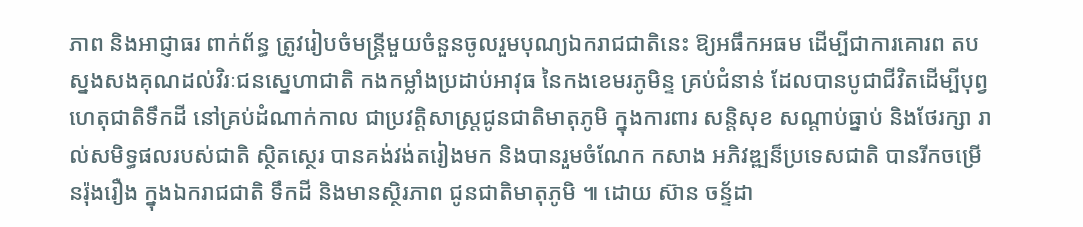ភាព និងអាជ្ញាធរ ពាក់ព័ន្ធ ត្រូវរៀបចំមន្រ្តីមួយចំនួនចូលរួមបុណ្យឯករាជជាតិនេះ ឱ្យអធឹកអធម ដេីម្បីជាការគោរព តបស្នងសងគុណដល់វិរៈជនស្នេហាជាតិ កងកម្លាំងប្រដាប់អាវុធ នៃកងខេមរភូមិន្ទ គ្រប់ជំនាន់ ដែលបានបូជាជីវិតដេីម្បីបុព្វហេតុជាតិទឹកដី នៅគ្រប់ដំណាក់កាល ជាប្រវត្តិសាស្រ្តជូនជាតិមាតុភូមិ ក្នុងការពារ សន្តិសុខ សណ្តាប់ធ្នាប់ និងថែរក្សា រាល់សមិទ្ធផលរបស់ជាតិ ស្ថិតស្ថេរ បានគង់វង់តរៀងមក និងបានរួមចំណែក កសាង អភិវឌ្ឍន៏ប្រទេសជាតិ បានរីកចម្រេីនរ៉ុងរឿង ក្នុងឯករាជជាតិ ទឹកដី និងមានស្ថិរភាព ជូនជាតិមាតុភូមិ ៕ ដោយ ស៊ាន ចន្ទ័ដា